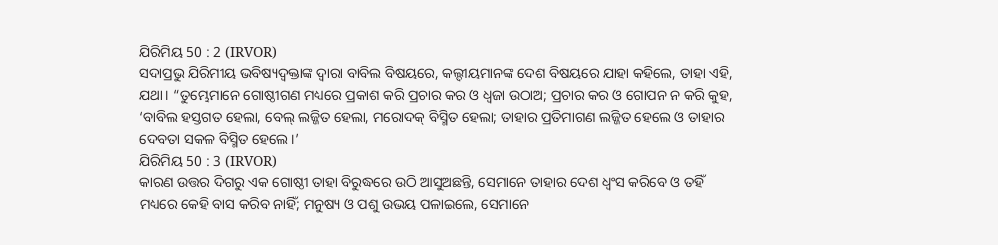ଯିରିମିୟ 50 : 2 (IRVOR)
ସଦାପ୍ରଭୁ ଯିରିମୀୟ ଭବିଷ୍ୟଦ୍ବକ୍ତାଙ୍କ ଦ୍ୱାରା ବାବିଲ ବିଷୟରେ, କଲ୍ଦୀୟମାନଙ୍କ ଦେଶ ବିଷୟରେ ଯାହା କହିଲେ, ତାହା ଏହି, ଯଥା। “ତୁମ୍ଭେମାନେ ଗୋଷ୍ଠୀଗଣ ମଧ୍ୟରେ ପ୍ରକାଶ କରି ପ୍ରଚାର କର ଓ ଧ୍ୱଜା ଉଠାଅ; ପ୍ରଚାର କର ଓ ଗୋପନ ନ କରି କୁହ, ‘ବାବିଲ ହସ୍ତଗତ ହେଲା, ବେଲ୍ ଲଜ୍ଜିତ ହେଲା, ମରୋଦକ୍ ବିସ୍ମିତ ହେଲା; ତାହାର ପ୍ରତିମାଗଣ ଲଜ୍ଜିତ ହେଲେ ଓ ତାହାର ଦେବତା ସକଳ ବିସ୍ମିତ ହେଲେ।’
ଯିରିମିୟ 50 : 3 (IRVOR)
କାରଣ ଉତ୍ତର ଦିଗରୁ ଏକ ଗୋଷ୍ଠୀ ତାହା ବିରୁଦ୍ଧରେ ଉଠି ଆସୁଅଛନ୍ତି, ସେମାନେ ତାହାର ଦେଶ ଧ୍ୱଂସ କରିବେ ଓ ତହିଁ ମଧ୍ୟରେ କେହି ବାସ କରିବ ନାହିଁ; ମନୁଷ୍ୟ ଓ ପଶୁ ଉଭୟ ପଳାଇଲେ, ସେମାନେ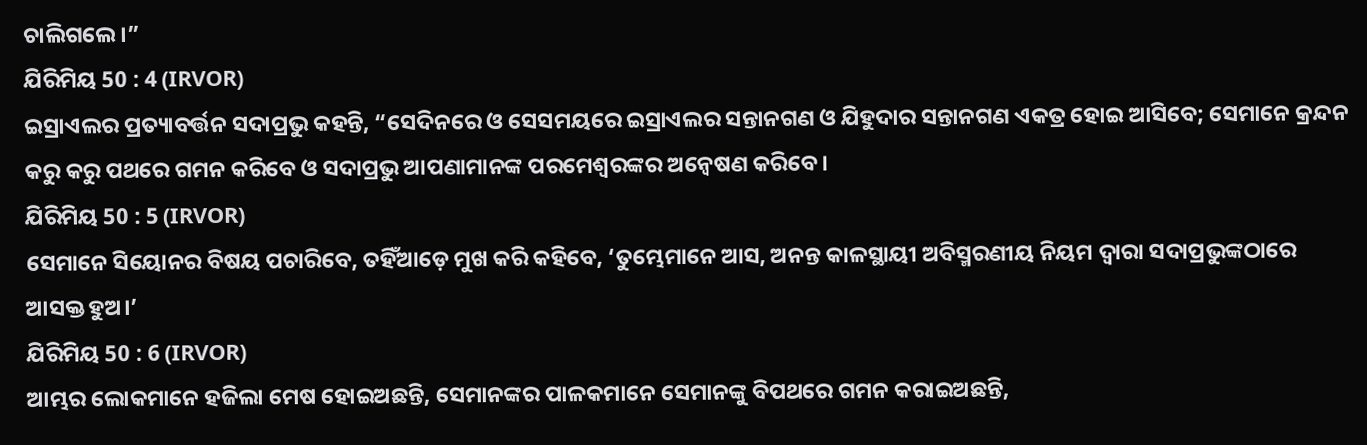ଚାଲିଗଲେ।”
ଯିରିମିୟ 50 : 4 (IRVOR)
ଇସ୍ରାଏଲର ପ୍ରତ୍ୟାବର୍ତ୍ତନ ସଦାପ୍ରଭୁ କହନ୍ତି, “ସେଦିନରେ ଓ ସେସମୟରେ ଇସ୍ରାଏଲର ସନ୍ତାନଗଣ ଓ ଯିହୁଦାର ସନ୍ତାନଗଣ ଏକତ୍ର ହୋଇ ଆସିବେ; ସେମାନେ କ୍ରନ୍ଦନ କରୁ କରୁ ପଥରେ ଗମନ କରିବେ ଓ ସଦାପ୍ରଭୁ ଆପଣାମାନଙ୍କ ପରମେଶ୍ୱରଙ୍କର ଅନ୍ୱେଷଣ କରିବେ।
ଯିରିମିୟ 50 : 5 (IRVOR)
ସେମାନେ ସିୟୋନର ବିଷୟ ପଚାରିବେ, ତହିଁଆଡ଼େ ମୁଖ କରି କହିବେ, ‘ତୁମ୍ଭେମାନେ ଆସ, ଅନନ୍ତ କାଳସ୍ଥାୟୀ ଅବିସ୍ମରଣୀୟ ନିୟମ ଦ୍ୱାରା ସଦାପ୍ରଭୁଙ୍କଠାରେ ଆସକ୍ତ ହୁଅ।’
ଯିରିମିୟ 50 : 6 (IRVOR)
ଆମ୍ଭର ଲୋକମାନେ ହଜିଲା ମେଷ ହୋଇଅଛନ୍ତି, ସେମାନଙ୍କର ପାଳକମାନେ ସେମାନଙ୍କୁ ବିପଥରେ ଗମନ କରାଇଅଛନ୍ତି,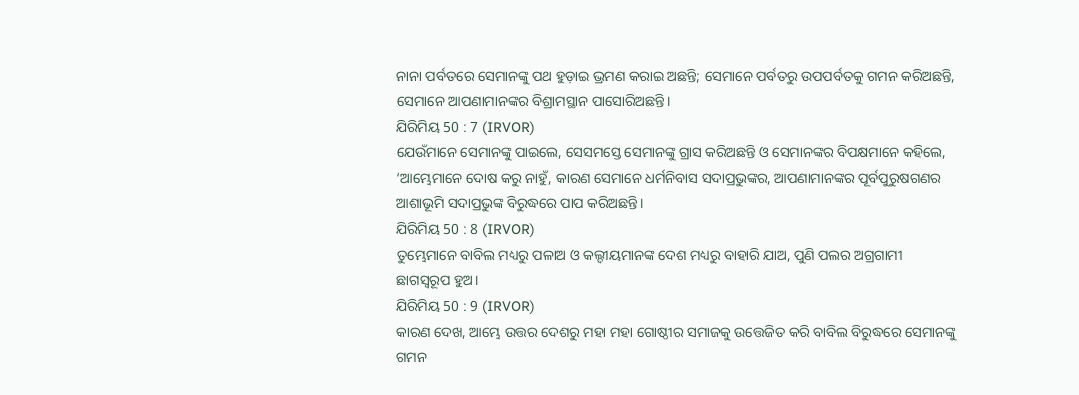ନାନା ପର୍ବତରେ ସେମାନଙ୍କୁ ପଥ ହୁଡ଼ାଇ ଭ୍ରମଣ କରାଇ ଅଛନ୍ତି; ସେମାନେ ପର୍ବତରୁ ଉପପର୍ବତକୁ ଗମନ କରିଅଛନ୍ତି, ସେମାନେ ଆପଣାମାନଙ୍କର ବିଶ୍ରାମସ୍ଥାନ ପାସୋରିଅଛନ୍ତି।
ଯିରିମିୟ 50 : 7 (IRVOR)
ଯେଉଁମାନେ ସେମାନଙ୍କୁ ପାଇଲେ, ସେସମସ୍ତେ ସେମାନଙ୍କୁ ଗ୍ରାସ କରିଅଛନ୍ତି ଓ ସେମାନଙ୍କର ବିପକ୍ଷମାନେ କହିଲେ, ‘ଆମ୍ଭେମାନେ ଦୋଷ କରୁ ନାହୁଁ, କାରଣ ସେମାନେ ଧର୍ମନିବାସ ସଦାପ୍ରଭୁଙ୍କର, ଆପଣାମାନଙ୍କର ପୂର୍ବପୁରୁଷଗଣର ଆଶାଭୂମି ସଦାପ୍ରଭୁଙ୍କ ବିରୁଦ୍ଧରେ ପାପ କରିଅଛନ୍ତି।
ଯିରିମିୟ 50 : 8 (IRVOR)
ତୁମ୍ଭେମାନେ ବାବିଲ ମଧ୍ୟରୁ ପଳାଅ ଓ କଲ୍ଦୀୟମାନଙ୍କ ଦେଶ ମଧ୍ୟରୁ ବାହାରି ଯାଅ, ପୁଣି ପଲର ଅଗ୍ରଗାମୀ ଛାଗସ୍ୱରୂପ ହୁଅ।
ଯିରିମିୟ 50 : 9 (IRVOR)
କାରଣ ଦେଖ, ଆମ୍ଭେ ଉତ୍ତର ଦେଶରୁ ମହା ମହା ଗୋଷ୍ଠୀର ସମାଜକୁ ଉତ୍ତେଜିତ କରି ବାବିଲ ବିରୁଦ୍ଧରେ ସେମାନଙ୍କୁ ଗମନ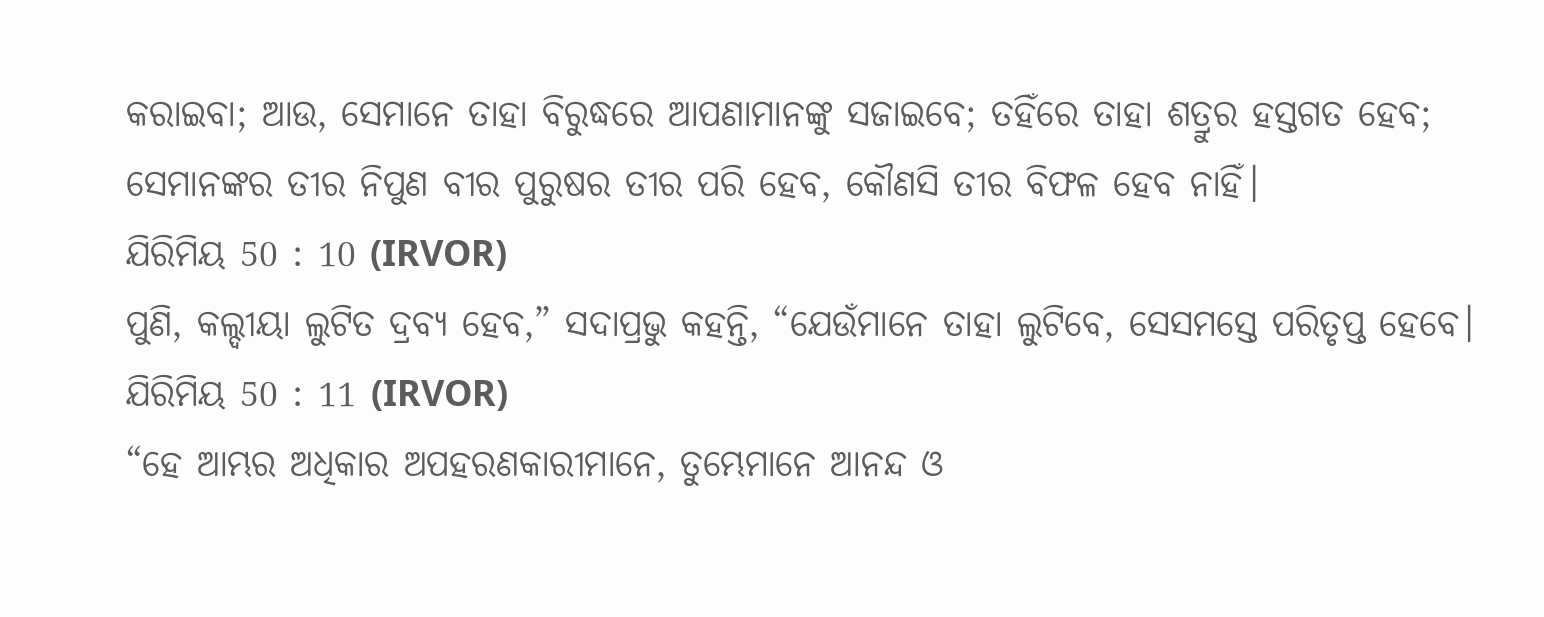କରାଇବା; ଆଉ, ସେମାନେ ତାହା ବିରୁଦ୍ଧରେ ଆପଣାମାନଙ୍କୁ ସଜାଇବେ; ତହିଁରେ ତାହା ଶତ୍ରୁର ହସ୍ତଗତ ହେବ; ସେମାନଙ୍କର ତୀର ନିପୁଣ ବୀର ପୁରୁଷର ତୀର ପରି ହେବ, କୌଣସି ତୀର ବିଫଳ ହେବ ନାହିଁ।
ଯିରିମିୟ 50 : 10 (IRVOR)
ପୁଣି, କଲ୍ଦୀୟା ଲୁଟିତ ଦ୍ରବ୍ୟ ହେବ,” ସଦାପ୍ରଭୁ କହନ୍ତି, “ଯେଉଁମାନେ ତାହା ଲୁଟିବେ, ସେସମସ୍ତେ ପରିତୃପ୍ତ ହେବେ।
ଯିରିମିୟ 50 : 11 (IRVOR)
“ହେ ଆମ୍ଭର ଅଧିକାର ଅପହରଣକାରୀମାନେ, ତୁମ୍ଭେମାନେ ଆନନ୍ଦ ଓ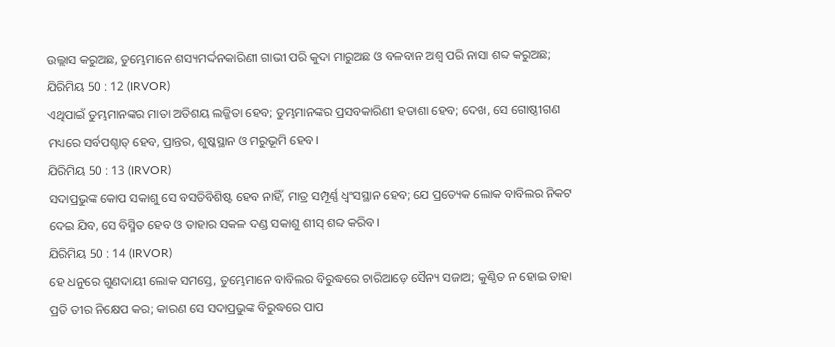ଉଲ୍ଲାସ କରୁଅଛ, ତୁମ୍ଭେମାନେ ଶସ୍ୟମର୍ଦ୍ଦନକାରିଣୀ ଗାଭୀ ପରି କୁଦା ମାରୁଅଛ ଓ ବଳବାନ ଅଶ୍ୱ ପରି ନାସା ଶବ୍ଦ କରୁଅଛ;
ଯିରିମିୟ 50 : 12 (IRVOR)
ଏଥିପାଇଁ ତୁମ୍ଭମାନଙ୍କର ମାତା ଅତିଶୟ ଲଜ୍ଜିତା ହେବ; ତୁମ୍ଭମାନଙ୍କର ପ୍ରସବକାରିଣୀ ହତାଶା ହେବ; ଦେଖ, ସେ ଗୋଷ୍ଠୀଗଣ ମଧ୍ୟରେ ସର୍ବପଶ୍ଚାତ୍ ହେବ, ପ୍ରାନ୍ତର, ଶୁଷ୍କସ୍ଥାନ ଓ ମରୁଭୂମି ହେବ।
ଯିରିମିୟ 50 : 13 (IRVOR)
ସଦାପ୍ରଭୁଙ୍କ କୋପ ସକାଶୁ ସେ ବସତିବିଶିଷ୍ଟ ହେବ ନାହିଁ, ମାତ୍ର ସମ୍ପୂର୍ଣ୍ଣ ଧ୍ୱଂସସ୍ଥାନ ହେବ; ଯେ ପ୍ରତ୍ୟେକ ଲୋକ ବାବିଲର ନିକଟ ଦେଇ ଯିବ, ସେ ବିସ୍ମିତ ହେବ ଓ ତାହାର ସକଳ ଦଣ୍ଡ ସକାଶୁ ଶୀସ୍ ଶବ୍ଦ କରିବ।
ଯିରିମିୟ 50 : 14 (IRVOR)
ହେ ଧନୁରେ ଗୁଣଦାୟୀ ଲୋକ ସମସ୍ତେ, ତୁମ୍ଭେମାନେ ବାବିଲର ବିରୁଦ୍ଧରେ ଚାରିଆଡ଼େ ସୈନ୍ୟ ସଜାଅ; କୁଣ୍ଠିତ ନ ହୋଇ ତାହା ପ୍ରତି ତୀର ନିକ୍ଷେପ କର; କାରଣ ସେ ସଦାପ୍ରଭୁଙ୍କ ବିରୁଦ୍ଧରେ ପାପ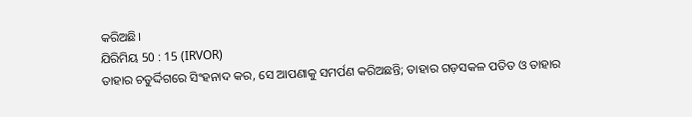କରିଅଛି।
ଯିରିମିୟ 50 : 15 (IRVOR)
ତାହାର ଚତୁର୍ଦ୍ଦିଗରେ ସିଂହନାଦ କର, ସେ ଆପଣାକୁ ସମର୍ପଣ କରିଅଛନ୍ତି; ତାହାର ଗଡ଼ସକଳ ପତିତ ଓ ତାହାର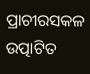ପ୍ରାଚୀରସକଳ ଉତ୍ପାଟିତ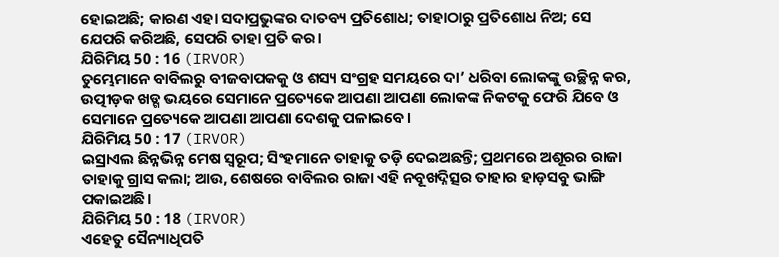ହୋଇଅଛି; କାରଣ ଏହା ସଦାପ୍ରଭୁଙ୍କର ଦାତବ୍ୟ ପ୍ରତିଶୋଧ; ତାହାଠାରୁ ପ୍ରତିଶୋଧ ନିଅ; ସେ ଯେପରି କରିଅଛି, ସେପରି ତାହା ପ୍ରତି କର।
ଯିରିମିୟ 50 : 16 (IRVOR)
ତୁମ୍ଭେମାନେ ବାବିଲରୁ ବୀଜବାପକକୁ ଓ ଶସ୍ୟ ସଂଗ୍ରହ ସମୟରେ ଦା’ ଧରିବା ଲୋକଙ୍କୁ ଉଚ୍ଛିନ୍ନ କର, ଉତ୍ପୀଡ଼କ ଖଡ୍ଗ ଭୟରେ ସେମାନେ ପ୍ରତ୍ୟେକେ ଆପଣା ଆପଣା ଲୋକଙ୍କ ନିକଟକୁ ଫେରି ଯିବେ ଓ ସେମାନେ ପ୍ରତ୍ୟେକେ ଆପଣା ଆପଣା ଦେଶକୁ ପଳାଇବେ।
ଯିରିମିୟ 50 : 17 (IRVOR)
ଇସ୍ରାଏଲ ଛିନ୍ନଭିନ୍ନ ମେଷ ସ୍ୱରୂପ; ସିଂହମାନେ ତାହାକୁ ତଡ଼ି ଦେଇଅଛନ୍ତି; ପ୍ରଥମରେ ଅଶୂରର ରାଜା ତାହାକୁ ଗ୍ରାସ କଲା; ଆଉ, ଶେଷରେ ବାବିଲର ରାଜା ଏହି ନବୂଖଦ୍ନିତ୍ସର ତାହାର ହାଡ଼ସବୁ ଭାଙ୍ଗି ପକାଇଅଛି।
ଯିରିମିୟ 50 : 18 (IRVOR)
ଏହେତୁ ସୈନ୍ୟାଧିପତି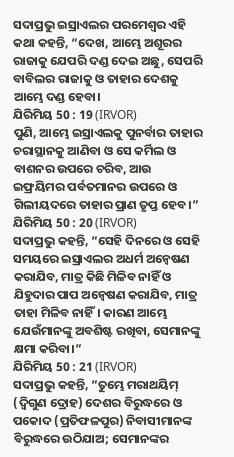ସଦାପ୍ରଭୁ ଇସ୍ରାଏଲର ପରମେଶ୍ୱର ଏହି କଥା କହନ୍ତି, “ଦେଖ, ଆମ୍ଭେ ଅଶୂରର ରାଜାକୁ ଯେପରି ଦଣ୍ଡ ଦେଇ ଅଛୁ, ସେପରି ବାବିଲର ରାଜାକୁ ଓ ତାହାର ଦେଶକୁ ଆମ୍ଭେ ଦଣ୍ଡ ହେବା।
ଯିରିମିୟ 50 : 19 (IRVOR)
ପୁଣି, ଆମ୍ଭେ ଇସ୍ରାଏଲକୁ ପୁନର୍ବାର ତାହାର ଚରାସ୍ଥାନକୁ ଆଣିବା ଓ ସେ କର୍ମିଲ ଓ ବାଶନର ଉପରେ ଚରିବ, ଆଉ ଇଫ୍ରୟିମର ପର୍ବତମାନର ଉପରେ ଓ ଗିଲୀୟଦରେ ତାହାର ପ୍ରାଣ ତୃପ୍ତ ହେବ।”
ଯିରିମିୟ 50 : 20 (IRVOR)
ସଦାପ୍ରଭୁ କହନ୍ତି, “ସେହି ଦିନରେ ଓ ସେହି ସମୟରେ ଇସ୍ରାଏଲର ଅଧର୍ମ ଅନ୍ୱେଷଣ କରାଯିବ, ମାତ୍ର କିଛି ମିଳିବ ନାହିଁ ଓ ଯିହୁଦାର ପାପ ଅନ୍ୱେଷଣ କରାଯିବ, ମାତ୍ର ତାହା ମିଳିବ ନାହିଁ। କାରଣ ଆମ୍ଭେ ଯେଉଁମାନଙ୍କୁ ଅବଶିଷ୍ଟ ରଖିବା, ସେମାନଙ୍କୁ କ୍ଷମା କରିବା।”
ଯିରିମିୟ 50 : 21 (IRVOR)
ସଦାପ୍ରଭୁ କହନ୍ତି, “ତୁମ୍ଭେ ମରାଥୟିମ୍ (ଦ୍ୱିଗୁଣ ଦ୍ରୋହ) ଦେଶର ବିରୁଦ୍ଧରେ ଓ ପକୋଦ (ପ୍ରତିଫଳପୁର) ନିବାସୀମାନଙ୍କ ବିରୁଦ୍ଧରେ ଉଠିଯାଅ; ସେମାନଙ୍କର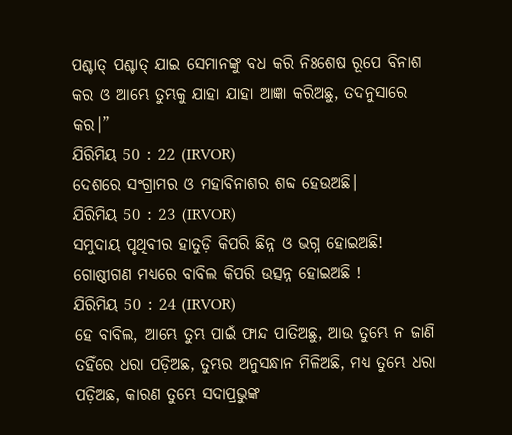ପଶ୍ଚାତ୍ ପଶ୍ଚାତ୍ ଯାଇ ସେମାନଙ୍କୁ ବଧ କରି ନିଃଶେଷ ରୂପେ ବିନାଶ କର ଓ ଆମ୍ଭେ ତୁମ୍ଭକୁ ଯାହା ଯାହା ଆଜ୍ଞା କରିଅଛୁ, ତଦନୁସାରେ କର।”
ଯିରିମିୟ 50 : 22 (IRVOR)
ଦେଶରେ ସଂଗ୍ରାମର ଓ ମହାବିନାଶର ଶବ୍ଦ ହେଉଅଛି।
ଯିରିମିୟ 50 : 23 (IRVOR)
ସମୁଦାୟ ପୃଥିବୀର ହାତୁଡ଼ି କିପରି ଛିନ୍ନ ଓ ଭଗ୍ନ ହୋଇଅଛି! ଗୋଷ୍ଠୀଗଣ ମଧ୍ୟରେ ବାବିଲ କିପରି ଉତ୍ସନ୍ନ ହୋଇଅଛି !
ଯିରିମିୟ 50 : 24 (IRVOR)
ହେ ବାବିଲ, ଆମ୍ଭେ ତୁମ୍ଭ ପାଇଁ ଫାନ୍ଦ ପାତିଅଛୁ, ଆଉ ତୁମ୍ଭେ ନ ଜାଣି ତହିଁରେ ଧରା ପଡ଼ିଅଛ, ତୁମ୍ଭର ଅନୁସନ୍ଧାନ ମିଳିଅଛି, ମଧ୍ୟ ତୁମ୍ଭେ ଧରା ପଡ଼ିଅଛ, କାରଣ ତୁମ୍ଭେ ସଦାପ୍ରଭୁଙ୍କ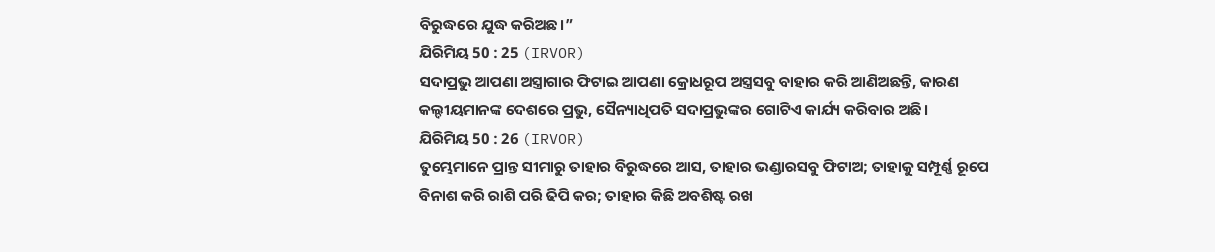ବିରୁଦ୍ଧରେ ଯୁଦ୍ଧ କରିଅଛ।”
ଯିରିମିୟ 50 : 25 (IRVOR)
ସଦାପ୍ରଭୁ ଆପଣା ଅସ୍ତ୍ରାଗାର ଫିଟାଇ ଆପଣା କ୍ରୋଧରୂପ ଅସ୍ତ୍ରସବୁ ବାହାର କରି ଆଣିଅଛନ୍ତି, କାରଣ କଲ୍ଦୀୟମାନଙ୍କ ଦେଶରେ ପ୍ରଭୁ, ସୈନ୍ୟାଧିପତି ସଦାପ୍ରଭୁଙ୍କର ଗୋଟିଏ କାର୍ଯ୍ୟ କରିବାର ଅଛି।
ଯିରିମିୟ 50 : 26 (IRVOR)
ତୁମ୍ଭେମାନେ ପ୍ରାନ୍ତ ସୀମାରୁ ତାହାର ବିରୁଦ୍ଧରେ ଆସ, ତାହାର ଭଣ୍ଡାରସବୁ ଫିଟାଅ; ତାହାକୁ ସମ୍ପୂର୍ଣ୍ଣ ରୂପେ ବିନାଶ କରି ରାଶି ପରି ଢିପି କର; ତାହାର କିଛି ଅବଶିଷ୍ଟ ରଖ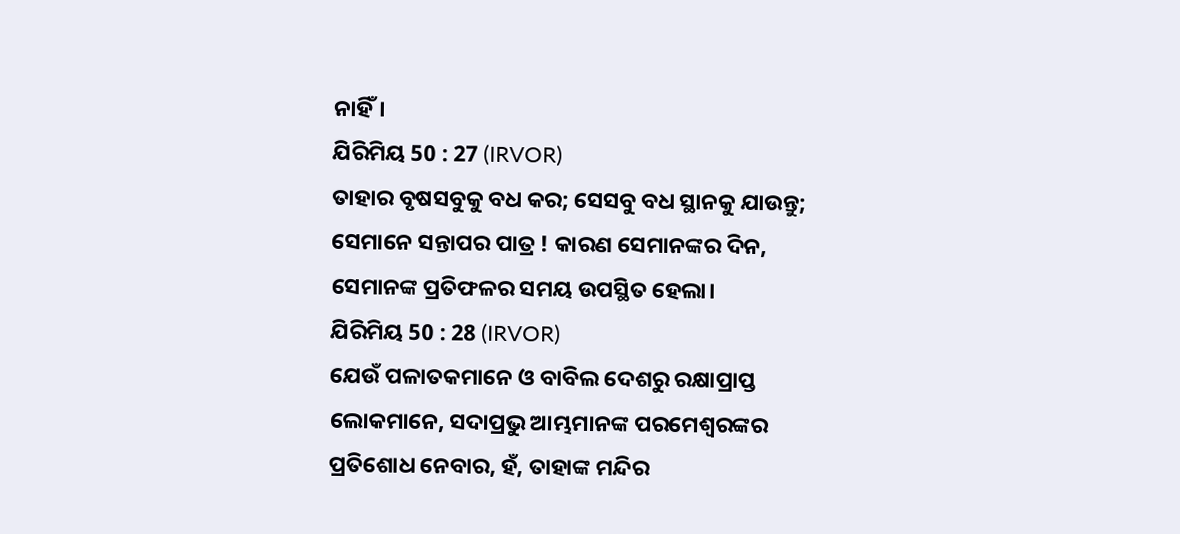ନାହିଁ।
ଯିରିମିୟ 50 : 27 (IRVOR)
ତାହାର ବୃଷସବୁକୁ ବଧ କର; ସେସବୁ ବଧ ସ୍ଥାନକୁ ଯାଉନ୍ତୁ; ସେମାନେ ସନ୍ତାପର ପାତ୍ର ! କାରଣ ସେମାନଙ୍କର ଦିନ, ସେମାନଙ୍କ ପ୍ରତିଫଳର ସମୟ ଉପସ୍ଥିତ ହେଲା।
ଯିରିମିୟ 50 : 28 (IRVOR)
ଯେଉଁ ପଳାତକମାନେ ଓ ବାବିଲ ଦେଶରୁ ରକ୍ଷାପ୍ରାପ୍ତ ଲୋକମାନେ, ସଦାପ୍ରଭୁ ଆମ୍ଭମାନଙ୍କ ପରମେଶ୍ୱରଙ୍କର ପ୍ରତିଶୋଧ ନେବାର, ହଁ, ତାହାଙ୍କ ମନ୍ଦିର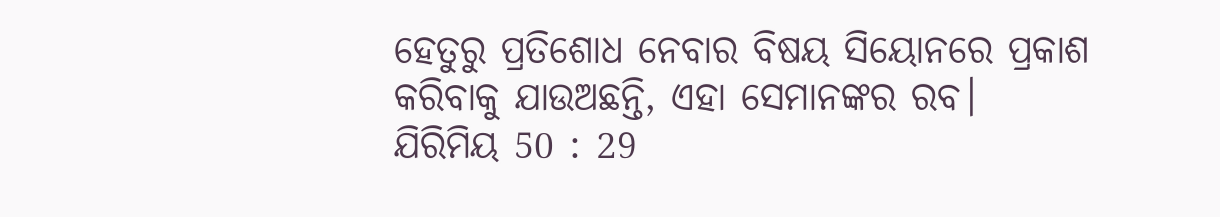ହେତୁରୁ ପ୍ରତିଶୋଧ ନେବାର ବିଷୟ ସିୟୋନରେ ପ୍ରକାଶ କରିବାକୁ ଯାଉଅଛନ୍ତି, ଏହା ସେମାନଙ୍କର ରବ।
ଯିରିମିୟ 50 : 29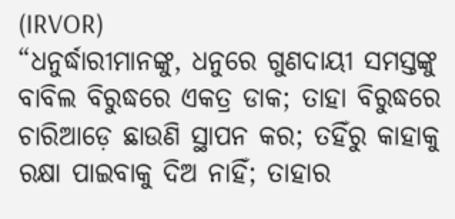(IRVOR)
“ଧନୁର୍ଦ୍ଧାରୀମାନଙ୍କୁ, ଧନୁରେ ଗୁଣଦାୟୀ ସମସ୍ତଙ୍କୁ ବାବିଲ ବିରୁଦ୍ଧରେ ଏକତ୍ର ଡାକ; ତାହା ବିରୁଦ୍ଧରେ ଚାରିଆଡ଼େ ଛାଉଣି ସ୍ଥାପନ କର; ତହିଁରୁ କାହାକୁ ରକ୍ଷା ପାଇବାକୁ ଦିଅ ନାହିଁ; ତାହାର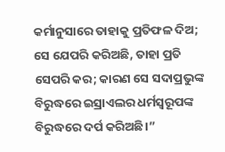କର୍ମାନୁସାରେ ତାହାକୁ ପ୍ରତିଫଳ ଦିଅ; ସେ ଯେପରି କରିଅଛି, ତାହା ପ୍ରତି ସେପରି କର; କାରଣ ସେ ସଦାପ୍ରଭୁଙ୍କ ବିରୁଦ୍ଧରେ ଇସ୍ରାଏଲର ଧର୍ମସ୍ୱରୂପଙ୍କ ବିରୁଦ୍ଧରେ ଦର୍ପ କରିଅଛି।”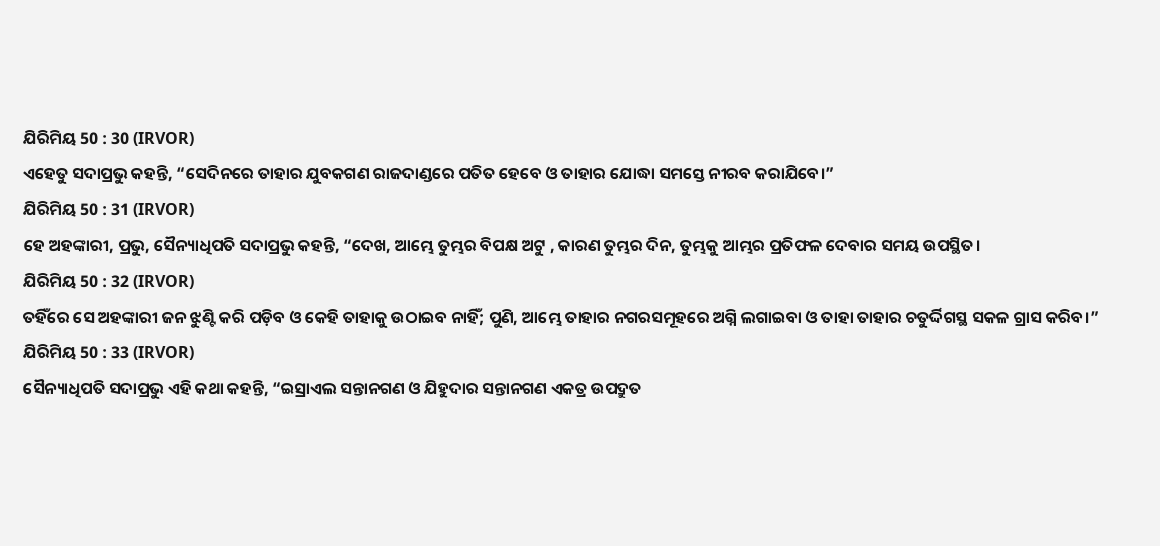ଯିରିମିୟ 50 : 30 (IRVOR)
ଏହେତୁ ସଦାପ୍ରଭୁ କହନ୍ତି, “ସେଦିନରେ ତାହାର ଯୁବକଗଣ ରାଜଦାଣ୍ଡରେ ପତିତ ହେବେ ଓ ତାହାର ଯୋଦ୍ଧା ସମସ୍ତେ ନୀରବ କରାଯିବେ।”
ଯିରିମିୟ 50 : 31 (IRVOR)
ହେ ଅହଙ୍କାରୀ, ପ୍ରଭୁ, ସୈନ୍ୟାଧିପତି ସଦାପ୍ରଭୁ କହନ୍ତି, “ଦେଖ, ଆମ୍ଭେ ତୁମ୍ଭର ବିପକ୍ଷ ଅଟୁ , କାରଣ ତୁମ୍ଭର ଦିନ, ତୁମ୍ଭକୁ ଆମ୍ଭର ପ୍ରତିଫଳ ଦେବାର ସମୟ ଉପସ୍ଥିତ।
ଯିରିମିୟ 50 : 32 (IRVOR)
ତହିଁରେ ସେ ଅହଙ୍କାରୀ ଜନ ଝୁଣ୍ଟି କରି ପଡ଼ିବ ଓ କେହି ତାହାକୁ ଉଠାଇବ ନାହିଁ; ପୁଣି, ଆମ୍ଭେ ତାହାର ନଗରସମୂହରେ ଅଗ୍ନି ଲଗାଇବା ଓ ତାହା ତାହାର ଚତୁର୍ଦ୍ଦିଗସ୍ଥ ସକଳ ଗ୍ରାସ କରିବ।”
ଯିରିମିୟ 50 : 33 (IRVOR)
ସୈନ୍ୟାଧିପତି ସଦାପ୍ରଭୁ ଏହି କଥା କହନ୍ତି, “ଇସ୍ରାଏଲ ସନ୍ତାନଗଣ ଓ ଯିହୁଦାର ସନ୍ତାନଗଣ ଏକତ୍ର ଉପଦ୍ରୁତ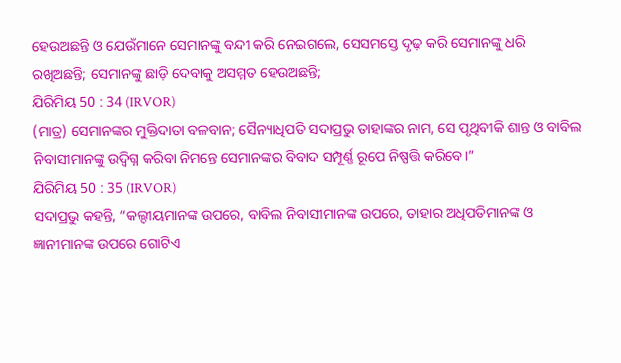ହେଉଅଛନ୍ତି ଓ ଯେଉଁମାନେ ସେମାନଙ୍କୁ ବନ୍ଦୀ କରି ନେଇଗଲେ, ସେସମସ୍ତେ ଦୃଢ଼ କରି ସେମାନଙ୍କୁ ଧରି ରଖିଅଛନ୍ତି; ସେମାନଙ୍କୁ ଛାଡ଼ି ଦେବାକୁ ଅସମ୍ମତ ହେଉଅଛନ୍ତି;
ଯିରିମିୟ 50 : 34 (IRVOR)
(ମାତ୍ର) ସେମାନଙ୍କର ମୁକ୍ତିଦାତା ବଳବାନ; ସୈନ୍ୟାଧିପତି ସଦାପ୍ରଭୁ ତାହାଙ୍କର ନାମ, ସେ ପୃଥିବୀକି ଶାନ୍ତ ଓ ବାବିଲ ନିବାସୀମାନଙ୍କୁ ଉଦ୍ବିଗ୍ନ କରିବା ନିମନ୍ତେ ସେମାନଙ୍କର ବିବାଦ ସମ୍ପୂର୍ଣ୍ଣ ରୂପେ ନିଷ୍ପତ୍ତି କରିବେ।”
ଯିରିମିୟ 50 : 35 (IRVOR)
ସଦାପ୍ରଭୁ କହନ୍ତି, “କଲ୍ଦୀୟମାନଙ୍କ ଉପରେ, ବାବିଲ ନିବାସୀମାନଙ୍କ ଉପରେ, ତାହାର ଅଧିପତିମାନଙ୍କ ଓ ଜ୍ଞାନୀମାନଙ୍କ ଉପରେ ଗୋଟିଏ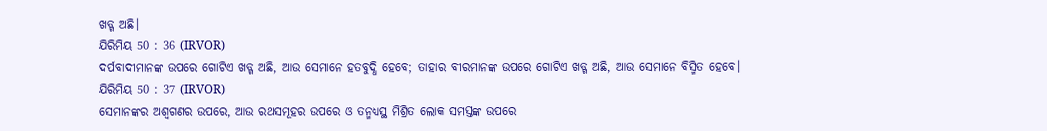ଖଡ୍ଗ ଅଛି।
ଯିରିମିୟ 50 : 36 (IRVOR)
ଦର୍ପବାଦୀମାନଙ୍କ ଉପରେ ଗୋଟିଏ ଖଡ୍ଗ ଅଛି, ଆଉ ସେମାନେ ହତବୁଦ୍ଧି ହେବେ; ତାହାର ବୀରମାନଙ୍କ ଉପରେ ଗୋଟିଏ ଖଡ୍ଗ ଅଛି, ଆଉ ସେମାନେ ବିସ୍ମିତ ହେବେ।
ଯିରିମିୟ 50 : 37 (IRVOR)
ସେମାନଙ୍କର ଅଶ୍ୱଗଣର ଉପରେ, ଆଉ ରଥସମୂହର ଉପରେ ଓ ତନ୍ମଧ୍ୟସ୍ଥ ମିଶ୍ରିତ ଲୋକ ସମସ୍ତଙ୍କ ଉପରେ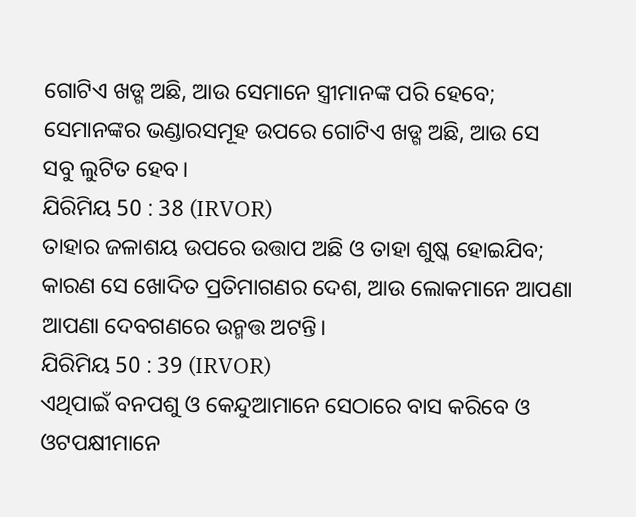ଗୋଟିଏ ଖଡ୍ଗ ଅଛି, ଆଉ ସେମାନେ ସ୍ତ୍ରୀମାନଙ୍କ ପରି ହେବେ; ସେମାନଙ୍କର ଭଣ୍ଡାରସମୂହ ଉପରେ ଗୋଟିଏ ଖଡ୍ଗ ଅଛି, ଆଉ ସେ ସବୁ ଲୁଟିତ ହେବ।
ଯିରିମିୟ 50 : 38 (IRVOR)
ତାହାର ଜଳାଶୟ ଉପରେ ଉତ୍ତାପ ଅଛି ଓ ତାହା ଶୁଷ୍କ ହୋଇଯିବ; କାରଣ ସେ ଖୋଦିତ ପ୍ରତିମାଗଣର ଦେଶ, ଆଉ ଲୋକମାନେ ଆପଣା ଆପଣା ଦେବଗଣରେ ଉନ୍ମତ୍ତ ଅଟନ୍ତି।
ଯିରିମିୟ 50 : 39 (IRVOR)
ଏଥିପାଇଁ ବନପଶୁ ଓ କେନ୍ଦୁଆମାନେ ସେଠାରେ ବାସ କରିବେ ଓ ଓଟପକ୍ଷୀମାନେ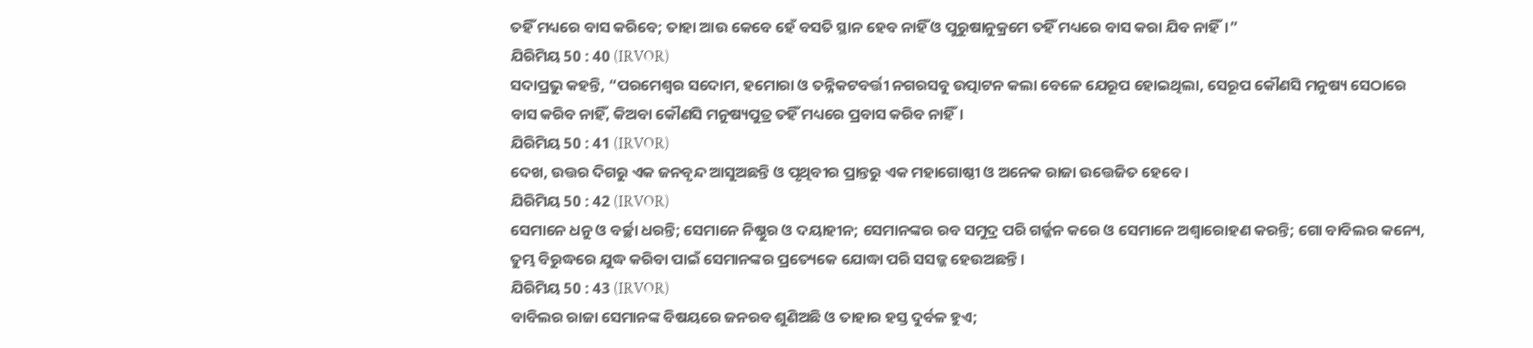ତହିଁ ମଧ୍ୟରେ ବାସ କରିବେ; ତାହା ଆଉ କେବେ ହେଁ ବସତି ସ୍ଥାନ ହେବ ନାହିଁ ଓ ପୁରୁଷାନୁକ୍ରମେ ତହିଁ ମଧ୍ୟରେ ବାସ କରା ଯିବ ନାହିଁ।”
ଯିରିମିୟ 50 : 40 (IRVOR)
ସଦାପ୍ରଭୁ କହନ୍ତି, “ପରମେଶ୍ୱର ସଦୋମ, ହମୋରା ଓ ତନ୍ନିକଟବର୍ତ୍ତୀ ନଗରସବୁ ଉତ୍ପାଟନ କଲା ବେଳେ ଯେରୂପ ହୋଇଥିଲା, ସେରୂପ କୌଣସି ମନୁଷ୍ୟ ସେଠାରେ ବାସ କରିବ ନାହିଁ, କିଅବା କୌଣସି ମନୁଷ୍ୟପୁତ୍ର ତହିଁ ମଧ୍ୟରେ ପ୍ରବାସ କରିବ ନାହିଁ।
ଯିରିମିୟ 50 : 41 (IRVOR)
ଦେଖ, ଉତ୍ତର ଦିଗରୁ ଏକ ଜନବୃନ୍ଦ ଆସୁଅଛନ୍ତି ଓ ପୃଥିବୀର ପ୍ରାନ୍ତରୁ ଏକ ମହାଗୋଷ୍ଠୀ ଓ ଅନେକ ରାଜା ଉତ୍ତେଜିତ ହେବେ।
ଯିରିମିୟ 50 : 42 (IRVOR)
ସେମାନେ ଧନୁ ଓ ବର୍ଚ୍ଛା ଧରନ୍ତି; ସେମାନେ ନିଷ୍ଠୁର ଓ ଦୟାହୀନ; ସେମାନଙ୍କର ରବ ସମୁଦ୍ର ପରି ଗର୍ଜ୍ଜନ କରେ ଓ ସେମାନେ ଅଶ୍ୱାରୋହଣ କରନ୍ତି; ଗୋ ବାବିଲର କନ୍ୟେ, ତୁମ୍ଭ ବିରୁଦ୍ଧରେ ଯୁଦ୍ଧ କରିବା ପାଇଁ ସେମାନଙ୍କର ପ୍ରତ୍ୟେକେ ଯୋଦ୍ଧା ପରି ସସଜ୍ଜ ହେଉଅଛନ୍ତି।
ଯିରିମିୟ 50 : 43 (IRVOR)
ବାବିଲର ରାଜା ସେମାନଙ୍କ ବିଷୟରେ ଜନରବ ଶୁଣିଅଛି ଓ ତାହାର ହସ୍ତ ଦୁର୍ବଳ ହୁଏ;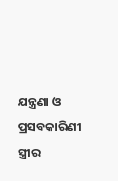ଯନ୍ତ୍ରଣା ଓ ପ୍ରସବକାରିଣୀ ସ୍ତ୍ରୀର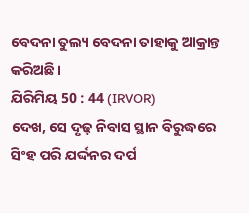ବେଦନା ତୁଲ୍ୟ ବେଦନା ତାହାକୁ ଆକ୍ରାନ୍ତ କରିଅଛି।
ଯିରିମିୟ 50 : 44 (IRVOR)
ଦେଖ, ସେ ଦୃଢ଼ ନିବାସ ସ୍ଥାନ ବିରୁଦ୍ଧରେ ସିଂହ ପରି ଯର୍ଦ୍ଦନର ଦର୍ପ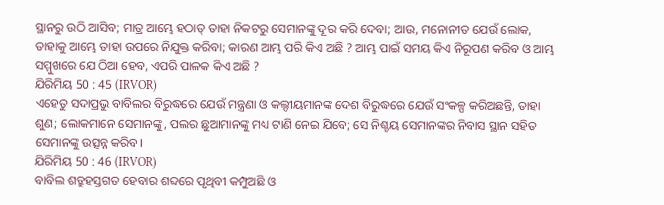ସ୍ଥାନରୁ ଉଠି ଆସିବ; ମାତ୍ର ଆମ୍ଭେ ହଠାତ୍ ତାହା ନିକଟରୁ ସେମାନଙ୍କୁ ଦୂର କରି ଦେବା; ଆଉ, ମନୋନୀତ ଯେଉଁ ଲୋକ, ତାହାକୁ ଆମ୍ଭେ ତାହା ଉପରେ ନିଯୁକ୍ତ କରିବା; କାରଣ ଆମ୍ଭ ପରି କିଏ ଅଛି ? ଆମ୍ଭ ପାଇଁ ସମୟ କିଏ ନିରୂପଣ କରିବ ଓ ଆମ୍ଭ ସମ୍ମୁଖରେ ଯେ ଠିଆ ହେବ, ଏପରି ପାଳକ କିଏ ଅଛି ?
ଯିରିମିୟ 50 : 45 (IRVOR)
ଏହେତୁ ସଦାପ୍ରଭୁ ବାବିଲର ବିରୁଦ୍ଧରେ ଯେଉଁ ମନ୍ତ୍ରଣା ଓ କଲ୍ଦୀୟମାନଙ୍କ ଦେଶ ବିରୁଦ୍ଧରେ ଯେଉଁ ସଂକଳ୍ପ କରିଅଛନ୍ତି, ତାହା ଶୁଣ; ଲୋକମାନେ ସେମାନଙ୍କୁ, ପଲର ଛୁଆମାନଙ୍କୁ ମଧ୍ୟ ଟାଣି ନେଇ ଯିବେ; ସେ ନିଶ୍ଚୟ ସେମାନଙ୍କର ନିବାସ ସ୍ଥାନ ସହିତ ସେମାନଙ୍କୁ ଉତ୍ସନ୍ନ କରିବ।
ଯିରିମିୟ 50 : 46 (IRVOR)
ବାବିଲ ଶତ୍ରୁହସ୍ତଗତ ହେବାର ଶବ୍ଦରେ ପୃଥିବୀ କମ୍ପୁଅଛି ଓ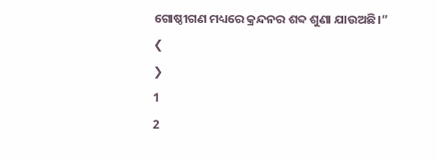ଗୋଷ୍ଠୀଗଣ ମଧ୍ୟରେ କ୍ରନ୍ଦନର ଶବ୍ଦ ଶୁଣା ଯାଉଅଛି।”
❮
❯
1
2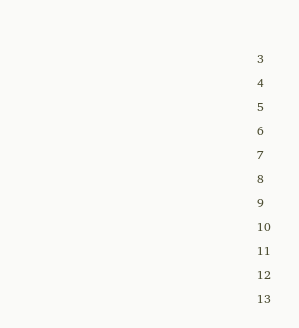3
4
5
6
7
8
9
10
11
12
13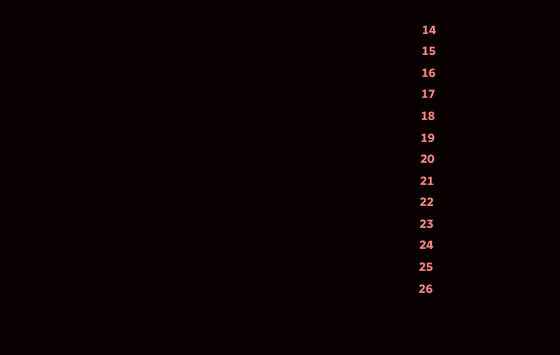14
15
16
17
18
19
20
21
22
23
24
25
26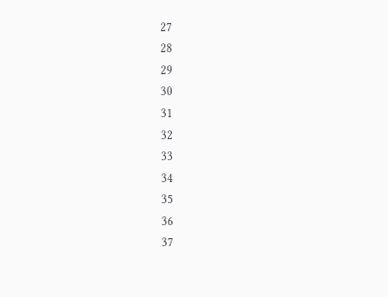27
28
29
30
31
32
33
34
35
36
37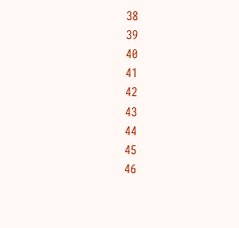38
39
40
41
42
43
44
45
46